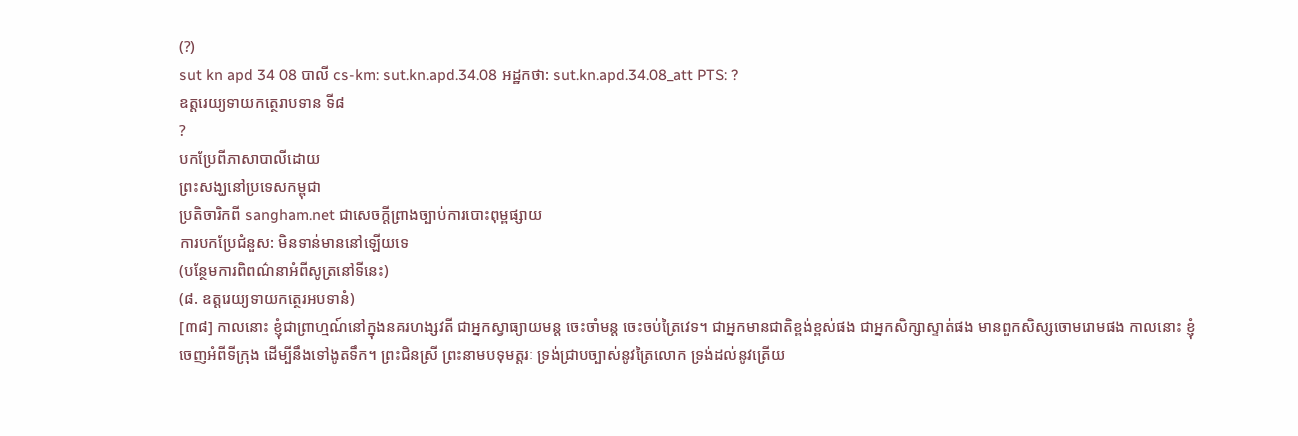(?)
sut kn apd 34 08 បាលី cs-km: sut.kn.apd.34.08 អដ្ឋកថា: sut.kn.apd.34.08_att PTS: ?
ឧត្តរេយ្យទាយកត្ថេរាបទាន ទី៨
?
បកប្រែពីភាសាបាលីដោយ
ព្រះសង្ឃនៅប្រទេសកម្ពុជា
ប្រតិចារិកពី sangham.net ជាសេចក្តីព្រាងច្បាប់ការបោះពុម្ពផ្សាយ
ការបកប្រែជំនួស: មិនទាន់មាននៅឡើយទេ
(បន្ថែមការពិពណ៌នាអំពីសូត្រនៅទីនេះ)
(៨. ឧត្តរេយ្យទាយកត្ថេរអបទានំ)
[៣៨] កាលនោះ ខ្ញុំជាព្រាហ្មណ៍នៅក្នុងនគរហង្សវតី ជាអ្នកស្វាធ្យាយមន្ត ចេះចាំមន្ត ចេះចប់ត្រៃវេទ។ ជាអ្នកមានជាតិខ្ពង់ខ្ពស់ផង ជាអ្នកសិក្សាស្ទាត់ផង មានពួកសិស្សចោមរោមផង កាលនោះ ខ្ញុំចេញអំពីទីក្រុង ដើម្បីនឹងទៅងូតទឹក។ ព្រះជិនស្រី ព្រះនាមបទុមត្តរៈ ទ្រង់ជ្រាបច្បាស់នូវត្រៃលោក ទ្រង់ដល់នូវត្រើយ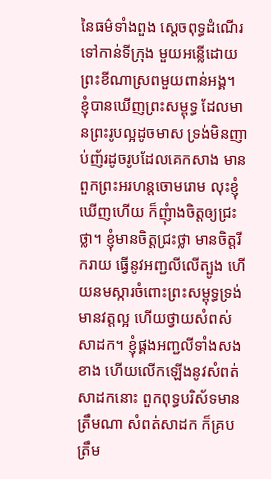នៃធម៌ទាំងពួង សេ្តចពុទ្ធដំណើរទៅកាន់ទីក្រុង មួយអន្លើដោយព្រះខីណាស្រពមួយពាន់អង្គ។ ខ្ញុំបានឃើញព្រះសម្ពុទ្ធ ដែលមានព្រះរូបល្អដូចមាស ទ្រង់មិនញាប់ញ័រដូចរូបដែលគេកសាង មានពួកព្រះអរហន្តចោមរោម លុះខ្ញុំឃើញហើយ ក៏ញុំាងចិត្តឲ្យជ្រះថ្លា។ ខ្ញុំមានចិត្តជ្រះថ្លា មានចិត្តរីករាយ ធ្វើនូវអញ្ជលីលើត្បូង ហើយនមស្ការចំពោះព្រះសម្ពុទ្ធទ្រង់មានវត្តល្អ ហើយថ្វាយសំពស់សាដក។ ខ្ញុំផ្គងអញ្ជលីទាំងសងខាង ហើយលើកឡើងនូវសំពត់សាដកនោះ ពួកពុទ្ធបរិស័ទមានត្រឹមណា សំពត់សាដក ក៏គ្របត្រឹម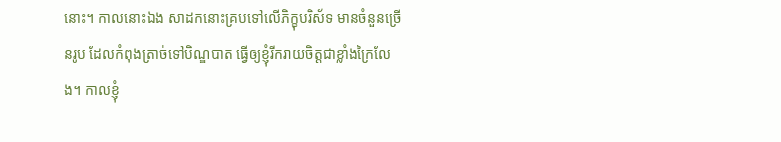នោះ។ កាលនោះឯង សាដកនោះគ្របទៅលើភិក្ខុបរិស័ទ មានចំនួនច្រើនរូប ដែលកំពុងត្រាច់ទៅបិណ្ឌបាត ធ្វើឲ្យខ្ញុំរីករាយចិត្តជាខ្លាំងក្រៃលែង។ កាលខ្ញុំ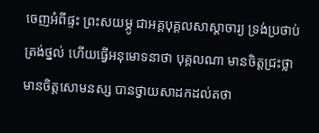ចេញអំពីផ្ទះ ព្រះសយម្ភូ ជាអគ្គបុគ្គលសាស្តាចារ្យ ទ្រង់ប្រថាប់ត្រង់ថ្នល់ ហើយធ្វើអនុមោទនាថា បុគ្គលណា មានចិត្តជ្រះថ្លា មានចិត្តសោមនស្ស បានថ្វាយសាដកដល់តថា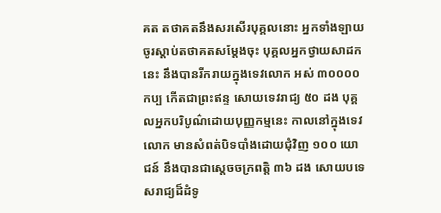គត តថាគតនឹងសរសើរបុគ្គលនោះ អ្នកទាំងឡាយ ចូរស្តាប់តថាគតសម្តែងចុះ បុគ្គលអ្នកថ្វាយសាដកនេះ នឹងបានរីករាយក្នុងទេវលោក អស់ ៣០០០០ កប្ប កើតជាព្រះឥន្ទ សោយទេវរាជ្យ ៥០ ដង បុគ្គលអ្នកបរិបូណ៌ដោយបុញ្ញកម្មនេះ កាលនៅក្នុងទេវលោក មានសំពត់បិទបាំងដោយជុំវិញ ១០០ យោជន៍ នឹងបានជាស្តេចចក្រពត្តិ ៣៦ ដង សោយបទេសរាជ្យដ៏ដំទូ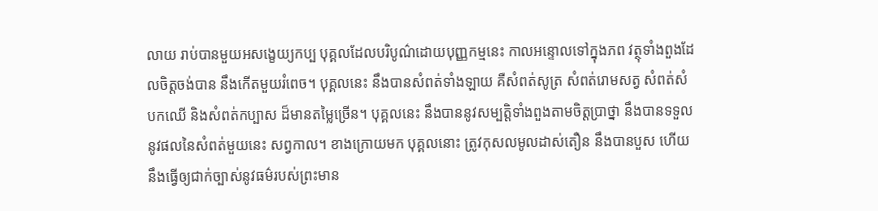លាយ រាប់បានមួយអសង្ខេយ្យកប្ប បុគ្គលដែលបរិបូណ៌ដោយបុញ្ញកម្មនេះ កាលអន្ទោលទៅក្នុងភព វត្ថុទាំងពួងដែលចិត្តចង់បាន នឹងកើតមួយរំពេច។ បុគ្គលនេះ នឹងបានសំពត់ទាំងឡាយ គឺសំពត់សូត្រ សំពត់រោមសត្វ សំពត់សំបកឈើ និងសំពត់កប្បាស ដ៏មានតម្លៃច្រើន។ បុគ្គលនេះ នឹងបាននូវសម្បត្តិទាំងពួងតាមចិត្តប្រាថ្នា នឹងបានទទួលនូវផលនៃសំពត់មួយនេះ សព្វកាល។ ខាងក្រោយមក បុគ្គលនោះ ត្រូវកុសលមូលដាស់តឿន នឹងបានបួស ហើយនឹងធ្វើឲ្យជាក់ច្បាស់នូវធម៌របស់ព្រះមាន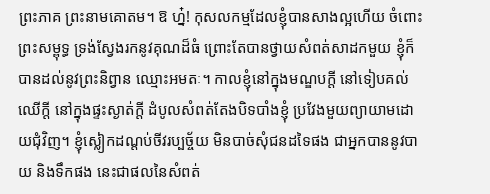ព្រះភាគ ព្រះនាមគោតម។ ឱ ហ៎្ន! កុសលកម្មដែលខ្ញុំបានសាងល្អហើយ ចំពោះព្រះសម្ពុទ្ធ ទ្រង់ស្វែងរកនូវគុណដ៏ធំ ព្រោះតែបានថ្វាយសំពត់សាដកមួយ ខ្ញុំក៏បានដល់នូវព្រះនិព្វាន ឈ្មោះអមតៈ។ កាលខ្ញុំនៅក្នុងមណ្ឌបក្តី នៅទៀបគល់ឈើក្តី នៅក្នុងផ្ទះស្ងាត់ក្តី ដំបូលសំពត់តែងបិទបាំងខ្ញុំ ប្រវែងមួយព្យាយាមដោយជុំវិញ។ ខ្ញុំស្លៀកដណ្តប់ចីវរប្បច្ច័យ មិនបាច់សុំជនដទៃផង ជាអ្នកបាននូវបាយ និងទឹកផង នេះជាផលនៃសំពត់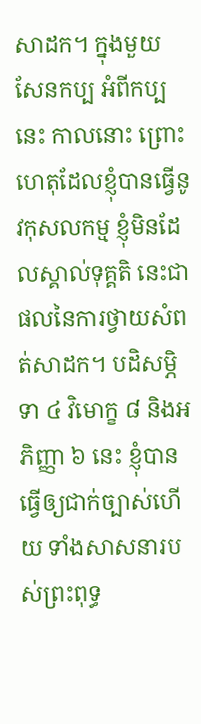សាដក។ ក្នុងមួយសែនកប្ប អំពីកប្បនេះ កាលនោះ ព្រោះហេតុដែលខ្ញុំបានធ្វើនូវកុសលកម្ម ខ្ញុំមិនដែលស្គាល់ទុគ្គតិ នេះជាផលនៃការថ្វាយសំពត់សាដក។ បដិសម្ភិទា ៤ វិមោក្ខ ៨ និងអភិញ្ញា ៦ នេះ ខ្ញុំបានធ្វើឲ្យជាក់ច្បាស់ហើយ ទាំងសាសនារបស់ព្រះពុទ្ធ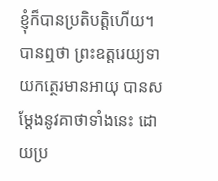ខ្ញុំក៏បានប្រតិបត្តិហើយ។
បានឮថា ព្រះឧត្តរេយ្យទាយកត្ថេរមានអាយុ បានសម្តែងនូវគាថាទាំងនេះ ដោយប្រ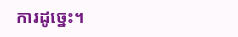ការដូច្នេះ។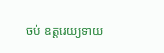ចប់ ឧត្តរេយ្យទាយ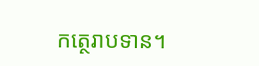កត្ថេរាបទាន។